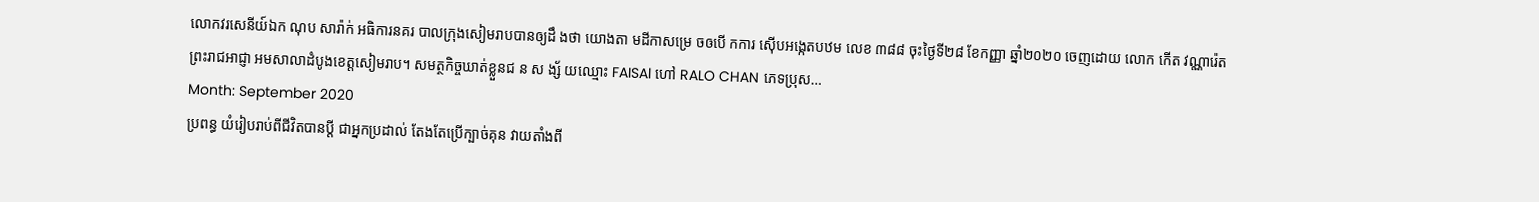លោកវរសេនីយ៍ឯក ណុប សារ៉ាក់ អធិការនគរ បាលក្រុងសៀមរាបបានឲ្យដឹ ងថា យោងតា មដីកាសម្រេ ចឲបើ កការ ស៊ើបអង្កេតបឋម លេខ ៣៨៨ ចុះថ្ងៃទី២៨ ខែកញ្ញា ឆ្នាំ២០២០ ចេញដោយ លោក កើត វណ្ណារ៉េត ព្រះរាជអាជ្ញា អមសាលាដំបូងខេត្តសៀមរាប។ សមត្ថកិច្ចឃាត់ខ្លួនជ ន ស ង្ស័ យឈ្មោះ FAISAl ហៅ RALO CHAN ភេទប្រុស…
Month: September 2020
ប្រពន្ធ យំរៀបរាប់ពីជីវិតបានប្តី ជាអ្នកប្រដាល់ តែងតែប្រើក្បាច់គុន វាយតាំងពី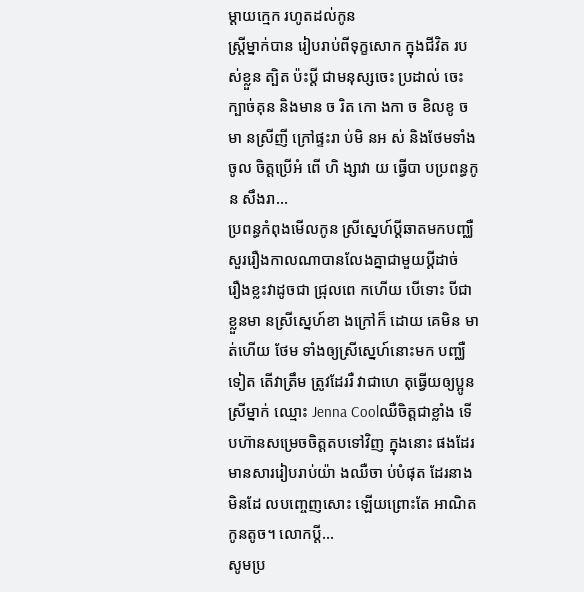ម្តាយក្មេក រហូតដល់កូន
ស្ត្រីម្នាក់បាន រៀបរាប់ពីទុក្ខសោក ក្នុងជីវិត របស់ខ្លួន ត្បិត ប៉ះប្តី ជាមនុស្សចេះ ប្រដាល់ ចេះ ក្បាច់គុន និងមាន ច រិត កោ ងកា ច ខិលខូ ចមា នស្រីញី ក្រៅផ្ទះរា ប់មិ នអ ស់ និងថែមទាំងចូល ចិត្តប្រើអំ ពើ ហិ ង្សាវា យ ធ្វើបា បប្រពន្ធកូន សឹងរា…
ប្រពន្ធកំពុងមើលកូន ស្រីស្នេហ៍ប្តីឆាតមកបញ្ឈឺ សួររឿងកាលណាបានលែងគ្នាជាមួយប្តីដាច់
រឿងខ្លះវាដូចជា ជ្រុលពេ កហើយ បើទោះ បីជាខ្លួនមា នស្រីស្នេហ៍ខា ងក្រៅក៏ ដោយ គេមិន មា ត់ហើយ ថែម ទាំងឲ្យស្រីស្នេហ៍នោះមក បញ្ឈឺទៀត តើវាត្រឹម ត្រូវដែររឺ វាជាហេ តុធ្វើយឲ្យប្អូនស្រីម្នាក់ ឈ្មោះ Jenna Coolឈឺចិត្តជាខ្លាំង ទើបហ៊ានសម្រេចចិត្តតបទៅវិញ ក្នុងនោះ ផងដែរ មានសាររៀបរាប់យ៉ា ងឈឺចា ប់បំផុត ដែរនាងមិនដែ លបញ្ចេញសោះ ឡើយព្រោះតែ អាណិតកូនតូច។ លោកប្តី…
សូមប្រ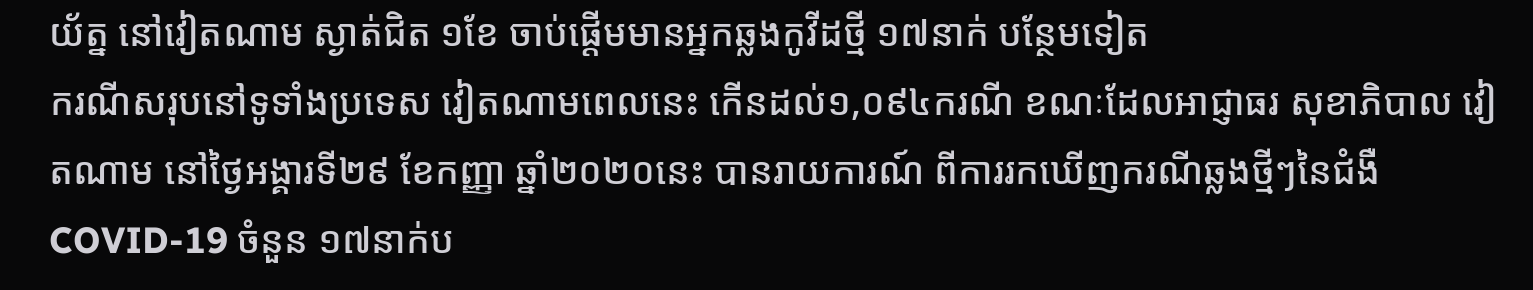យ័ត្ន នៅវៀតណាម ស្ងាត់ជិត ១ខែ ចាប់ផ្តើមមានអ្នកឆ្លងកូវីដថ្មី ១៧នាក់ បន្ថែមទៀត
ករណីសរុបនៅទូទាំងប្រទេស វៀតណាមពេលនេះ កើនដល់១,០៩៤ករណី ខណៈដែលអាជ្ញាធរ សុខាភិបាល វៀតណាម នៅថ្ងៃអង្គារទី២៩ ខែកញ្ញា ឆ្នាំ២០២០នេះ បានរាយការណ៍ ពីការរកឃើញករណីឆ្លងថ្មីៗនៃជំងឺ COVID-19 ចំនួន ១៧នាក់ប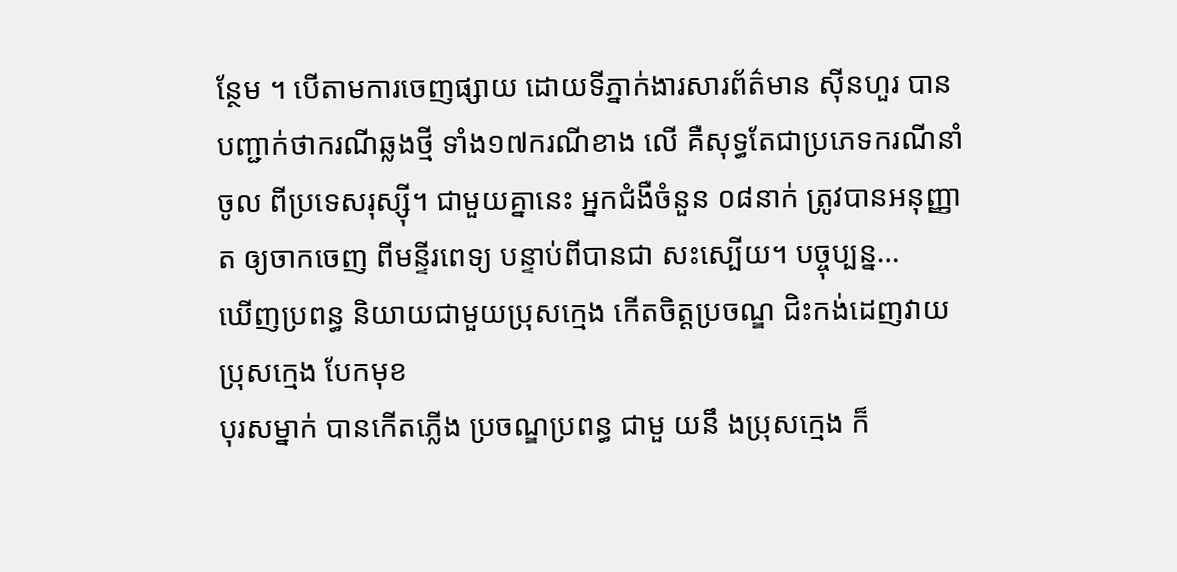ន្ថែម ។ បើតាមការចេញផ្សាយ ដោយទីភ្នាក់ងារសារព័ត៌មាន ស៊ីនហួរ បានបញ្ជាក់ថាករណីឆ្លងថ្មី ទាំង១៧ករណីខាង លើ គឺសុទ្ធតែជាប្រភេទករណីនាំចូល ពីប្រទេសរុស្ស៊ី។ ជាមួយគ្នានេះ អ្នកជំងឺចំនួន ០៨នាក់ ត្រូវបានអនុញ្ញាត ឲ្យចាកចេញ ពីមន្ទីរពេទ្យ បន្ទាប់ពីបានជា សះស្បើយ។ បច្ចុប្បន្ន…
ឃើញប្រពន្ធ និយាយជាមួយប្រុសក្មេង កើតចិត្តប្រចណ្ឌ ជិះកង់ដេញវាយប្រុសក្មេង បែកមុខ
បុរសម្នាក់ បានកើតភ្លើង ប្រចណ្ឌប្រពន្ធ ជាមួ យនឹ ងប្រុសក្មេង ក៏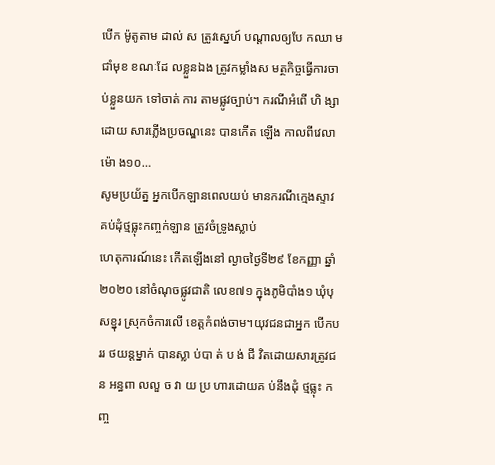បើក ម៉ូតូតាម ដាល់ ស ត្រូវស្នេហ៍ បណ្តាលឲ្យបែ កឈា ម ជាំមុខ ខណៈដែ លខ្លួនឯង ត្រូវកម្លាំងស មត្ថកិច្ចធ្វើការចា ប់ខ្លួនយក ទៅចាត់ ការ តាមផ្លូវច្បាប់។ ករណីអំពើ ហិ ង្សា ដោយ សារភ្លើងប្រចណ្ឌនេះ បានកើត ឡើង កាលពីវេលាម៉ោ ង១០…
សូមប្រយ័ត្ន អ្នកបើកឡានពេលយប់ មានករណីក្មេងស្ទាវ គប់ដុំថ្មធ្លុះកញ្ចក់ឡាន ត្រូវចំទ្រូងស្លាប់
ហេតុការណ៍នេះ កើតឡើងនៅ ល្ងាចថ្ងៃទី២៩ ខែកញ្ញា ឆ្នាំ២០២០ នៅចំណុចផ្លូវជាតិ លេខ៧១ ក្នុងភូមិបាំង១ ឃុំបុសខ្នុរ ស្រុកចំការលើ ខេត្តកំពង់ចាម។យុវជនជាអ្នក បើកបររ ថយន្តម្នាក់ បានស្លា ប់បា ត់ ប ង់ ជី វិតដោយសារត្រូវជ ន អន្ធពា លលួ ច វា យ ប្រ ហារដោយគ ប់នឹងដុំ ថ្មធ្លុះ កញ្ច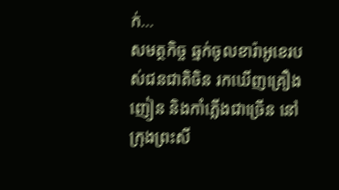ក់…
សមត្ថកិច្ច ឆ្មក់ចូលខារ៉ាអូខេរបស់ជនជាតិចិន រកឃើញគ្រឿងញៀន និងកាំភ្លើងជាច្រើន នៅក្រុងព្រះសី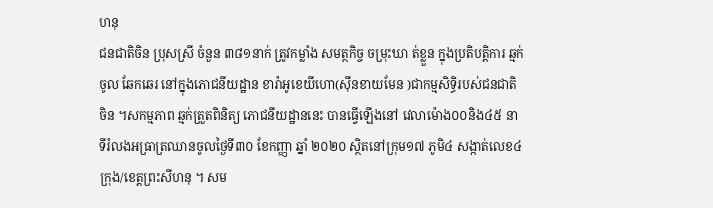ហនុ
ជនជាតិចិន ប្រុសស្រី ចំនួន ៣៨១នាក់ ត្រូវកម្លាំង សមត្ថកិច្ច ចម្រុះឃា ត់ខ្លួន ក្នុងប្រតិបត្តិការ ឆ្មក់ចូល ឆែកឆេរ នៅក្នុងភោជនីយដ្ឋាន ខារ៉ាអូខេយីហោ(ស៊ីនខាយមែន )ជាកម្មសិទ្ធិរបស់ជនជាតិចិន ។សកម្មភាព ឆ្មក់ត្រួតពិនិត្យ ភោជនីយដ្ឋាននេះ បានធ្វើឡើងនៅ វេលាម៉ោង០០និង៤៥ នាទីរំលងអធ្រាត្រឈានចូលថ្ងៃទី៣០ ខែកញ្ញា ឆ្នាំ ២០២០ ស្ថិតនៅក្រុម១៧ ភូមិ៤ សង្កាត់លេខ៤ ក្រុង/ខេត្តព្រះសីហនុ ។ សម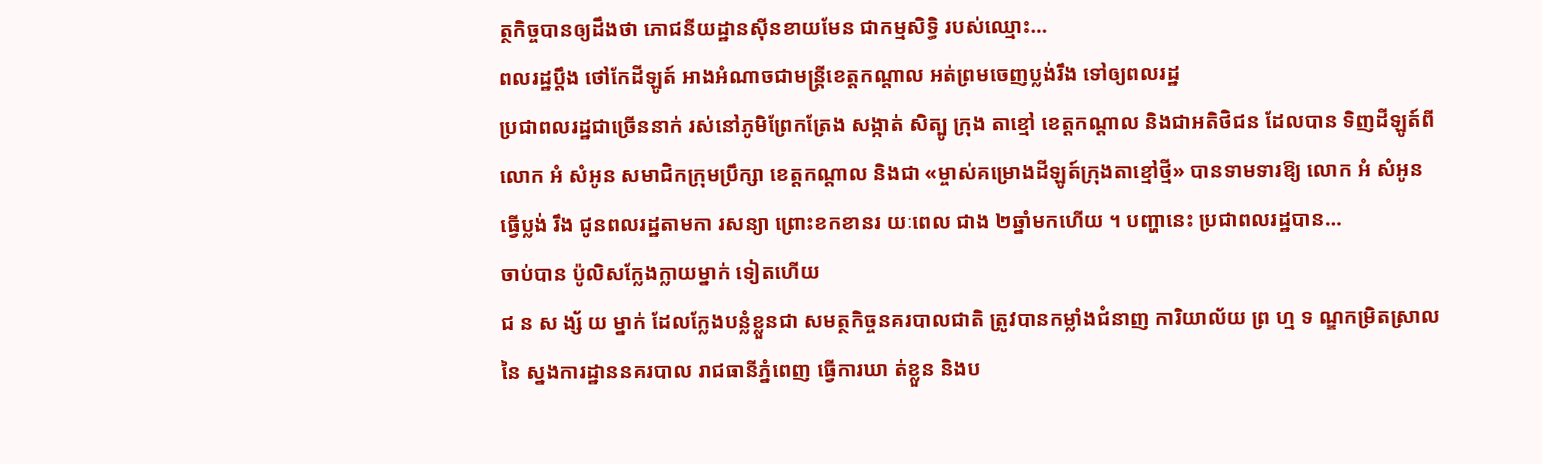ត្ថកិច្ចបានឲ្យដឹងថា ភោជនីយដ្ឋានស៊ីនខាយមែន ជាកម្មសិទ្ធិ របស់ឈ្មោះ…
ពលរដ្ឋប្តឹង ថៅកែដីឡូត៍ អាងអំណាចជាមន្ត្រីខេត្តកណ្តាល អត់ព្រមចេញប្លង់រឹង ទៅឲ្យពលរដ្ឋ
ប្រជាពលរដ្ឋជាច្រើននាក់ រស់នៅភូមិព្រែកត្រែង សង្កាត់ សិត្បូ ក្រុង តាខ្មៅ ខេត្តកណ្តាល និងជាអតិថិជន ដែលបាន ទិញដីឡូត៍ពី លោក អំ សំអូន សមាជិកក្រុមប្រឹក្សា ខេត្តកណ្តាល និងជា «ម្ចាស់គម្រោងដីឡូត៍ក្រុងតាខ្មៅថ្មី» បានទាមទារឱ្យ លោក អំ សំអូន ធ្វើប្លង់ រឹង ជូនពលរដ្ឋតាមកា រសន្យា ព្រោះខកខានរ យៈពេល ជាង ២ឆ្នាំមកហើយ ។ បញ្ហានេះ ប្រជាពលរដ្ឋបាន…
ចាប់បាន ប៉ូលិសក្លែងក្លាយម្នាក់ ទៀតហើយ
ជ ន ស ង្ស័ យ ម្នាក់ ដែលក្លែងបន្លំខ្លួនជា សមត្ថកិច្ចនគរបាលជាតិ ត្រូវបានកម្លាំងជំនាញ ការិយាល័យ ព្រ ហ្ម ទ ណ្ឌកម្រិតស្រាលនៃ ស្នងការដ្ឋាននគរបាល រាជធានីភ្នំពេញ ធ្វេីការឃា ត់ខ្លួន និងប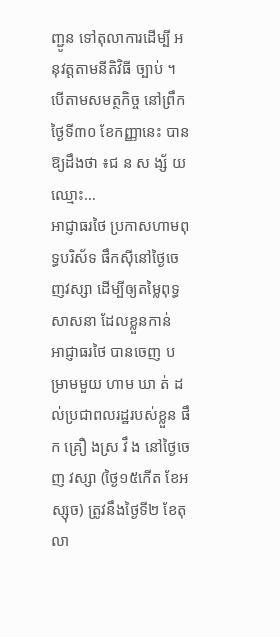ញ្ជូន ទៅតុលាការដេីម្បី អនុវត្តតាមនីតិវិធី ច្បាប់ ។ បើតាមសមត្ថកិច្ច នៅព្រឹកថ្ងៃទី៣០ ខែកញ្ញានេះ បានឱ្យដឹងថា ៖ជ ន ស ង្ស័ យឈ្មោះ…
អាជ្ញាធរថៃ ប្រកាសហាមពុទ្ធបរិស័ទ ផឹកស៊ីនៅថ្ងៃចេញវស្សា ដើម្បីឲ្យតម្លៃពុទ្ធសាសនា ដែលខ្លួនកាន់
អាជ្ញាធរថៃ បានចេញ បម្រាមមួយ ហាម ឃា ត់ ដល់ប្រជាពលរដ្ឋរបស់ខ្លួន ផឹ ក គ្រឿ ងស្រ វឹ ង នៅថ្ងៃចេញ វស្សា (ថ្ងៃ១៥កើត ខែអស្សុច) ត្រូវនឹងថ្ងៃទី២ ខែតុលា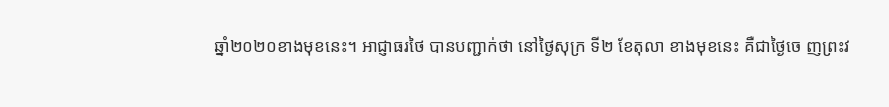ឆ្នាំ២០២០ខាងមុខនេះ។ អាជ្ញាធរថៃ បានបញ្ជាក់ថា នៅថ្ងៃសុក្រ ទី២ ខែតុលា ខាងមុខនេះ គឺជាថ្ងៃចេ ញព្រះវ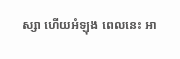ស្សា ហើយអំឡុង ពេលនេះ អា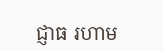ជ្ញាធ រហាម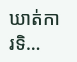ឃាត់ការទិ…